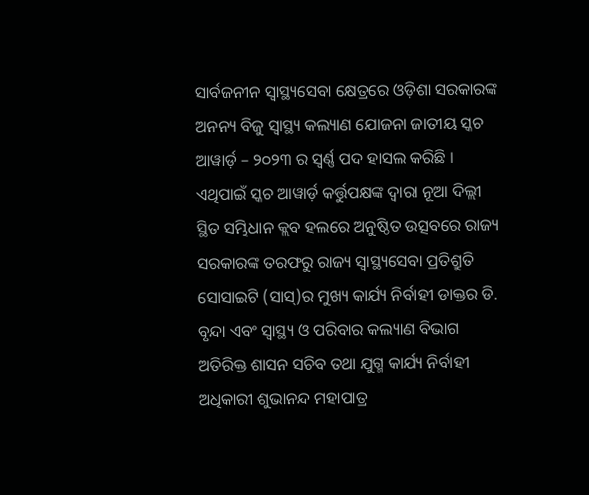ସାର୍ବଜନୀନ ସ୍ୱାସ୍ଥ୍ୟସେବା କ୍ଷେତ୍ରରେ ଓଡ଼ିଶା ସରକାରଙ୍କ ଅନନ୍ୟ ବିଜୁ ସ୍ୱାସ୍ଥ୍ୟ କଲ୍ୟାଣ ଯୋଜନା ଜାତୀୟ ସ୍କଚ ଆୱାର୍ଡ଼ – ୨୦୨୩ ର ସ୍ଵର୍ଣ୍ଣ ପଦ ହାସଲ କରିଛି । ଏଥିପାଇଁ ସ୍କଚ ଆୱାର୍ଡ଼ କର୍ତ୍ତୁପକ୍ଷଙ୍କ ଦ୍ଵାରା ନୂଆ ଦିଲ୍ଲୀ ସ୍ଥିତ ସମ୍ଭିଧାନ କ୍ଲବ ହଲରେ ଅନୁଷ୍ଠିତ ଉତ୍ସବରେ ରାଜ୍ୟ ସରକାରଙ୍କ ତରଫରୁ ରାଜ୍ୟ ସ୍ୱାସ୍ଥ୍ୟସେବା ପ୍ରତିଶ୍ରୁତି ସୋସାଇଟି (ସାସ୍)ର ମୁଖ୍ୟ କାର୍ଯ୍ୟ ନିର୍ବାହୀ ଡାକ୍ତର ଡି. ବୃନ୍ଦା ଏବଂ ସ୍ୱାସ୍ଥ୍ୟ ଓ ପରିବାର କଲ୍ୟାଣ ବିଭାଗ ଅତିରିକ୍ତ ଶାସନ ସଚିବ ତଥା ଯୁଗ୍ମ କାର୍ଯ୍ୟ ନିର୍ବାହୀ ଅଧିକାରୀ ଶୁଭାନନ୍ଦ ମହାପାତ୍ର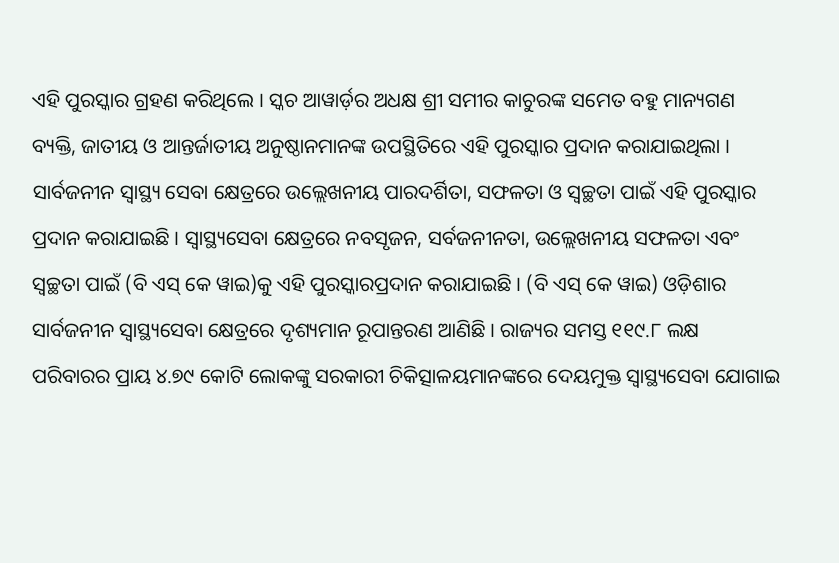ଏହି ପୁରସ୍କାର ଗ୍ରହଣ କରିଥିଲେ । ସ୍କଚ ଆୱାର୍ଡ଼ର ଅଧକ୍ଷ ଶ୍ରୀ ସମୀର କାଚୁରଙ୍କ ସମେତ ବହୁ ମାନ୍ୟଗଣ ବ୍ୟକ୍ତି, ଜାତୀୟ ଓ ଆନ୍ତର୍ଜାତୀୟ ଅନୁଷ୍ଠାନମାନଙ୍କ ଉପସ୍ଥିତିରେ ଏହି ପୁରସ୍କାର ପ୍ରଦାନ କରାଯାଇଥିଲା । ସାର୍ବଜନୀନ ସ୍ୱାସ୍ଥ୍ୟ ସେବା କ୍ଷେତ୍ରରେ ଉଲ୍ଲେଖନୀୟ ପାରଦର୍ଶିତା, ସଫଳତା ଓ ସ୍ବଚ୍ଛତା ପାଇଁ ଏହି ପୁରସ୍କାର ପ୍ରଦାନ କରାଯାଇଛି । ସ୍ୱାସ୍ଥ୍ୟସେବା କ୍ଷେତ୍ରରେ ନବସୃଜନ, ସର୍ବଜନୀନତା, ଉଲ୍ଲେଖନୀୟ ସଫଳତା ଏବଂ ସ୍ଵଚ୍ଛତା ପାଇଁ (ବି ଏସ୍ କେ ୱାଇ)କୁ ଏହି ପୁରସ୍କାରପ୍ରଦାନ କରାଯାଇଛି । (ବି ଏସ୍ କେ ୱାଇ) ଓଡ଼ିଶାର ସାର୍ବଜନୀନ ସ୍ୱାସ୍ଥ୍ୟସେବା କ୍ଷେତ୍ରରେ ଦୃଶ୍ୟମାନ ରୂପାନ୍ତରଣ ଆଣିଛି । ରାଜ୍ୟର ସମସ୍ତ ୧୧୯.୮ ଲକ୍ଷ ପରିବାରର ପ୍ରାୟ ୪.୭୯ କୋଟି ଲୋକଙ୍କୁ ସରକାରୀ ଚିକିତ୍ସାଳୟମାନଙ୍କରେ ଦେୟମୁକ୍ତ ସ୍ୱାସ୍ଥ୍ୟସେବା ଯୋଗାଇ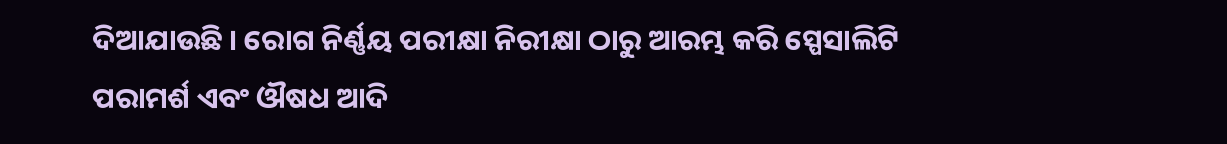ଦିଆଯାଉଛି । ରୋଗ ନିର୍ଣ୍ଣୟ ପରୀକ୍ଷା ନିରୀକ୍ଷା ଠାରୁ ଆରମ୍ଭ କରି ସ୍ପେସାଲିଟି ପରାମର୍ଶ ଏବଂ ଔଷଧ ଆଦି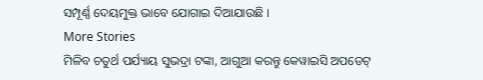ସମ୍ପୂର୍ଣ୍ଣ ଦେୟମୁକ୍ତ ଭାବେ ଯୋଗାଇ ଦିଆଯାଉଛି ।
More Stories
ମିଳିବ ଚତୁର୍ଥ ପର୍ଯ୍ୟାୟ ସୁଭଦ୍ରା ଟଙ୍କା, ଆଗୁଆ କରନ୍ତୁ କେୱାଇସି ଅପଡେଟ୍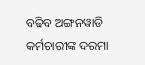ବଢିବ ଅଙ୍ଗନୱାଡି କର୍ମଚାରୀଙ୍କ ଦରମା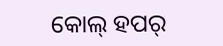କୋଲ୍ ହପର୍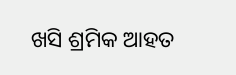ଖସି ଶ୍ରମିକ ଆହତ